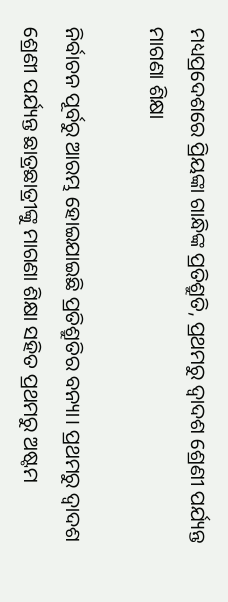ମଧ୍ୟପ୍ରଦେଶରେ ପ୍ରିୟଙ୍କା ଗାନ୍ଧିଙ୍କ ପ୍ରତିଶ୍ରୁତି, ପ୍ରଥମରୁ ଦ୍ୱାଦଶ ଶ୍ରେଣୀ ପର୍ଯ୍ୟନ୍ତ ମାଗଣା ଶିକ୍ଷା

ନିର୍ବାଚନ ପୂର୍ବରୁ ଆରମ୍ଭ ହୋଇଯାଇଛି ପ୍ରତିଶ୍ରୁତିର ବନ୍ୟା। ପ୍ରଥମରୁ ଦ୍ୱାଦଶ ଶ୍ରେଣୀ ପର୍ଯ୍ୟନ୍ତ ଛାତ୍ରଛାତ୍ରୀଙ୍କୁ ମାଗଣା ଶିକ୍ଷା ସହିତ ପ୍ରଥମରୁ ଅଷ୍ଟମ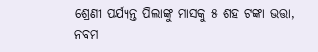ଶ୍ରେଣୀ ପର୍ଯ୍ୟନ୍ତ ପିଲାଙ୍କୁ ମାସକୁ ୫ ଶହ ଟଙ୍କା ଭତ୍ତା, ନବମ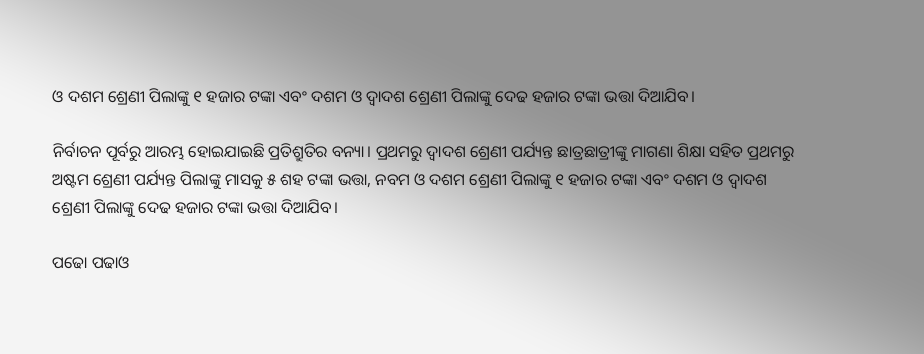ଓ ଦଶମ ଶ୍ରେଣୀ ପିଲାଙ୍କୁ ୧ ହଜାର ଟଙ୍କା ଏବଂ ଦଶମ ଓ ଦ୍ୱାଦଶ ଶ୍ରେଣୀ ପିଲାଙ୍କୁ ଦେଢ ହଜାର ଟଙ୍କା ଭତ୍ତା ଦିଆଯିବ।

ନିର୍ବାଚନ ପୂର୍ବରୁ ଆରମ୍ଭ ହୋଇଯାଇଛି ପ୍ରତିଶ୍ରୁତିର ବନ୍ୟା। ପ୍ରଥମରୁ ଦ୍ୱାଦଶ ଶ୍ରେଣୀ ପର୍ଯ୍ୟନ୍ତ ଛାତ୍ରଛାତ୍ରୀଙ୍କୁ ମାଗଣା ଶିକ୍ଷା ସହିତ ପ୍ରଥମରୁ ଅଷ୍ଟମ ଶ୍ରେଣୀ ପର୍ଯ୍ୟନ୍ତ ପିଲାଙ୍କୁ ମାସକୁ ୫ ଶହ ଟଙ୍କା ଭତ୍ତା, ନବମ ଓ ଦଶମ ଶ୍ରେଣୀ ପିଲାଙ୍କୁ ୧ ହଜାର ଟଙ୍କା ଏବଂ ଦଶମ ଓ ଦ୍ୱାଦଶ ଶ୍ରେଣୀ ପିଲାଙ୍କୁ ଦେଢ ହଜାର ଟଙ୍କା ଭତ୍ତା ଦିଆଯିବ।

ପଢୋ ପଢାଓ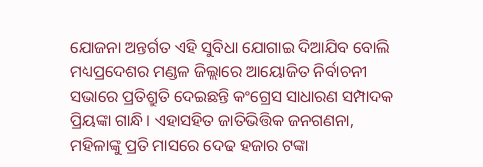ଯୋଜନା ଅନ୍ତର୍ଗତ ଏହି ସୁବିଧା ଯୋଗାଇ ଦିଆଯିବ ବୋଲି ମଧ୍ୟପ୍ରଦେଶର ମଣ୍ଡଳ ଜିଲ୍ଲାରେ ଆୟୋଜିତ ନିର୍ବାଚନୀ ସଭାରେ ପ୍ରତିଶ୍ରୁତି ଦେଇଛନ୍ତି କଂଗ୍ରେସ ସାଧାରଣ ସମ୍ପାଦକ ପ୍ରିୟଙ୍କା ଗାନ୍ଧି। ଏହାସହିତ ଜାତିଭିତ୍ତିକ ଜନଗଣନା, ମହିଳାଙ୍କୁ ପ୍ରତି ମାସରେ ଦେଢ ହଜାର ଟଙ୍କା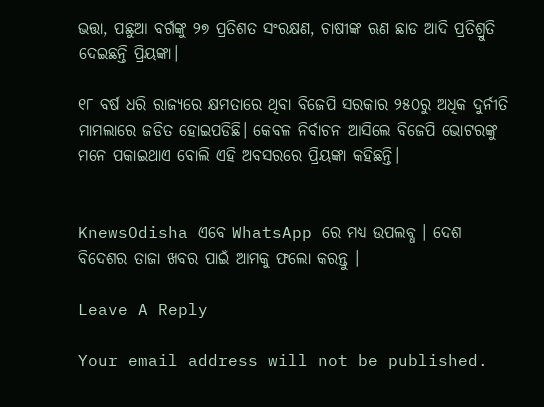ଭତ୍ତା, ପଛୁଆ ବର୍ଗଙ୍କୁ ୨୭ ପ୍ରତିଶତ ସଂରକ୍ଷଣ, ଚାଷୀଙ୍କ ଋଣ ଛାଡ ଆଦି ପ୍ରତିଶ୍ରୁତି ଦେଇଛନ୍ତି ପ୍ରିୟଙ୍କା।

୧୮ ବର୍ଷ ଧରି ରାଜ୍ୟରେ କ୍ଷମତାରେ ଥିବା ବିଜେପି ସରକାର ୨୫୦ରୁ ଅଧିକ ଦୁର୍ନୀତି ମାମଲାରେ ଜଡିତ ହୋଇପଡିଛି। କେବଳ ନିର୍ବାଚନ ଆସିଲେ ବିଜେପି ଭୋଟରଙ୍କୁ ମନେ ପକାଇଥାଏ ବୋଲି ଏହି ଅବସରରେ ପ୍ରିୟଙ୍କା କହିଛନ୍ତି।


KnewsOdisha ଏବେ WhatsApp ରେ ମଧ୍ୟ ଉପଲବ୍ଧ । ଦେଶ ବିଦେଶର ତାଜା ଖବର ପାଇଁ ଆମକୁ ଫଲୋ କରନ୍ତୁ ।

Leave A Reply

Your email address will not be published.